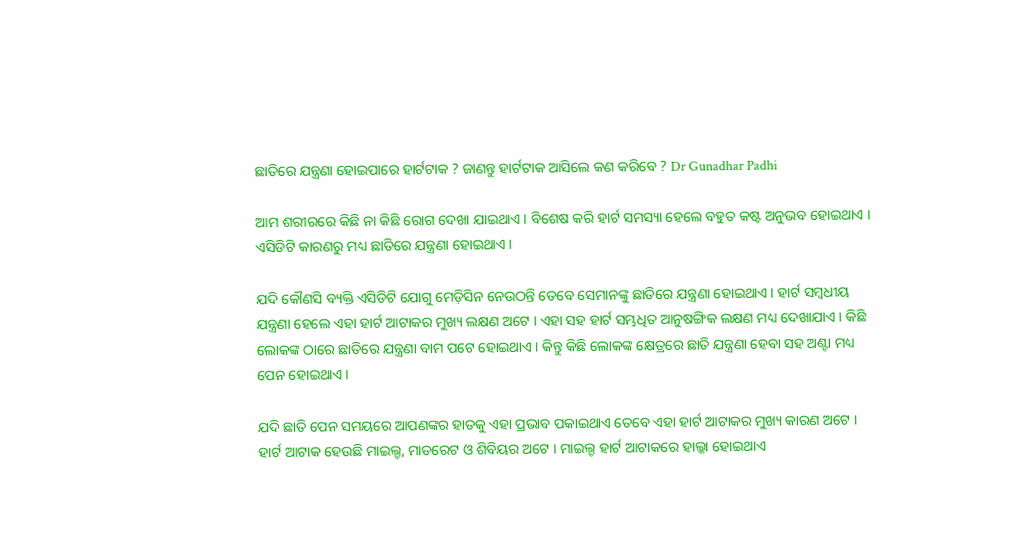ଛାତିରେ ଯନ୍ତ୍ରଣା ହୋଇପାରେ ହାର୍ଟଟାକ ? ଜାଣନ୍ତୁ ହାର୍ଟଟାକ ଆସିଲେ କଣ କରିବେ ? Dr Gunadhar Padhi

ଆମ ଶରୀରରେ କିଛି ନା କିଛି ରୋଗ ଦେଖା ଯାଇଥାଏ । ବିଶେଷ କରି ହାର୍ଟ ସମସ୍ୟା ହେଲେ ବହୁତ କଷ୍ଟ ଅନୁଭବ ହୋଇଥାଏ । ଏସିଡିଟି କାରଣରୁ ମଧ୍ୟ ଛାତିରେ ଯନ୍ତ୍ରଣା ହୋଇଥାଏ ।

ଯଦି କୌଣସି ବ୍ୟକ୍ତି ଏସିଡିଟି ଯୋଗୁ ମେଡ଼ିସିନ ନେଉଠନ୍ତି ତେବେ ସେମାନଙ୍କୁ ଛାତିରେ ଯନ୍ତ୍ରଣା ହୋଇଥାଏ । ହାର୍ଟ ସମ୍ବଧୀୟ ଯନ୍ତ୍ରଣା ହେଲେ ଏହା ହାର୍ଟ ଆଟାକର ମୁଖ୍ୟ ଲକ୍ଷଣ ଅଟେ । ଏହା ସହ ହାର୍ଟ ସମ୍ଭଧିତ ଆନୁଷଙ୍ଗିକ ଲକ୍ଷଣ ମଧ୍ୟ ଦେଖାଯାଏ । କିଛି ଲୋକଙ୍କ ଠାରେ ଛାତିରେ ଯନ୍ତ୍ରଣା ବାମ ପଟେ ହୋଇଥାଏ । କିନ୍ତୁ କିଛି ଲୋକଙ୍କ କ୍ଷେତ୍ରରେ ଛାତି ଯନ୍ତ୍ରଣା ହେବା ସହ ଅଣ୍ଟା ମଧ୍ୟ ପେନ ହୋଇଥାଏ ।

ଯଦି ଛାତି ପେନ ସମୟରେ ଆପଣଙ୍କର ହାତକୁ ଏହା ପ୍ରଭାବ ପକାଇଥାଏ ତେବେ ଏହା ହାର୍ଟ ଆଟାକର ମୁଖ୍ୟ କାରଣ ଅଟେ । ହାର୍ଟ ଆଟାକ ହେଉଛି ମାଇଲ୍ଡ, ମାଡରେଟ ଓ ଶିବିୟର ଅଟେ । ମାଇଲ୍ଡ ହାର୍ଟ ଆଟାକରେ ହାଲ୍କା ହୋଇଥାଏ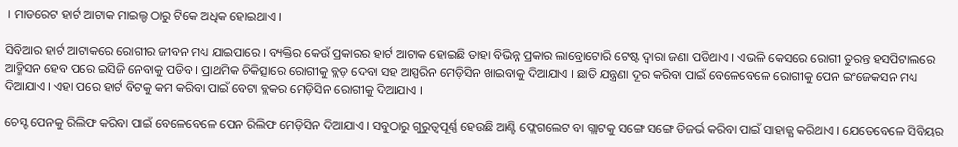। ମାଡରେଟ ହାର୍ଟ ଆଟାକ ମାଇଲ୍ଡ ଠାରୁ ଟିକେ ଅଧିକ ହୋଇଥାଏ ।

ସିବିଆର ହାର୍ଟ ଆଟାକରେ ରୋଗୀର ଜୀବନ ମଧ୍ୟ ଯାଇପାରେ । ବ୍ୟକ୍ତିର କେଉଁ ପ୍ରକାରର ହାର୍ଟ ଆଟାକ ହୋଇଛି ତାହା ବିଭିନ୍ନ ପ୍ରକାର ଲାବ୍ରୋଟୋରି ଟେଷ୍ଟ ଦ୍ଵାରା ଜଣା ପଡିଥାଏ । ଏଭଳି କେସରେ ରୋଗୀ ତୁରନ୍ତ ହସପିଟାଲରେ ଆଡ୍ମିସନ ହେବ ପରେ ଇସିଜି ନେବାକୁ ପଡିବ । ପ୍ରାଥମିକ ଚିକିତ୍ସାରେ ରୋଗୀକୁ ବ୍ଲଡ଼ ଦେବା ସହ ଆସ୍ପରିନ ମେଡ଼ିସିନ ଖାଇବାକୁ ଦିଆଯାଏ । ଛାତି ଯନ୍ତ୍ରଣା ଦୂର କରିବା ପାଇଁ ବେଳେବେଳେ ରୋଗୀକୁ ପେନ ଇଂଜେକସନ ମଧ୍ୟ ଦିଆଯାଏ । ଏହା ପରେ ହାର୍ଟ ବିଟକୁ କମ କରିବା ପାଇଁ ବେଟା ବ୍ଲକର ମେଡ଼ିସିନ ରୋଗୀକୁ ଦିଆଯାଏ ।

ଚେସ୍ଟ ପେନକୁ ରିଲିଫ କରିବା ପାଇଁ ବେଳେବେଳେ ପେନ ରିଲିଫ ମେଡ଼ିସିନ ଦିଆଯାଏ । ସବୁଠାରୁ ଗୁରୁତ୍ୱପୂର୍ଣ୍ଣ ହେଉଛି ଆଣ୍ଟି ଫ୍ଲେଗଲେଟ ବା ଗ୍ଲାଟକୁ ସଙ୍ଗେ ସଙ୍ଗେ ଡିଜର୍ଭ କରିବା ପାଇଁ ସାହାଜ୍ଯ କରିଥାଏ । ଯେତେବେଳେ ସିବିୟର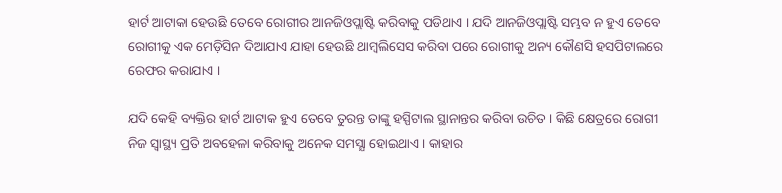ହାର୍ଟ ଆଟାକା ହେଉଛି ତେବେ ରୋଗୀର ଆନଜିଓପ୍ଲାଷ୍ଟି କରିବାକୁ ପଡିଥାଏ । ଯଦି ଆନଜିଓପ୍ଲାଷ୍ଟି ସମ୍ଭବ ନ ହୁଏ ତେବେ ରୋଗୀକୁ ଏକ ମେଡ଼ିସିନ ଦିଆଯାଏ ଯାହା ହେଉଛି ଥାମ୍ବଲିସେସ କରିବା ପରେ ରୋଗୀକୁ ଅନ୍ୟ କୌଣସି ହସପିଟାଲରେ ରେଫର କରାଯାଏ ।

ଯଦି କେହି ବ୍ୟକ୍ତିର ହାର୍ଟ ଆଟାକ ହୁଏ ତେବେ ତୁରନ୍ତ ତାଙ୍କୁ ହସ୍ପିଟାଲ ସ୍ଥାନାନ୍ତର କରିବା ଉଚିତ । କିଛି କ୍ଷେତ୍ରରେ ରୋଗୀ ନିଜ ସ୍ୱାସ୍ଥ୍ୟ ପ୍ରତି ଅବହେଳା କରିବାକୁ ଅନେକ ସମସ୍ଯା ହୋଇଥାଏ । କାହାର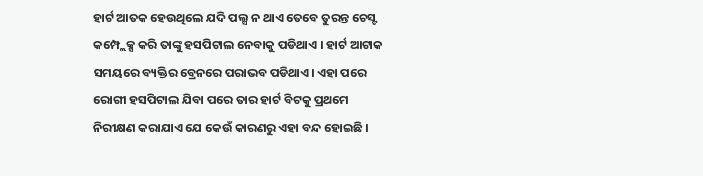ହାର୍ଟ ଆତକ ହେଉଥିଲେ ଯଦି ପଲ୍ସ ନ ଥାଏ ତେବେ ତୁରନ୍ତ ଚେସ୍ଟ କମ୍ପ୍ଲେକ୍ସ କରି ତାଙ୍କୁ ହସପିଟାଲ ନେବାକୁ ପଡିଥାଏ । ହାର୍ଟ ଆଟାକ ସମୟରେ ବ୍ୟକ୍ତିର ବ୍ରେନରେ ପରାଭବ ପଡିଥାଏ। ଏହା ପରେ ରୋଗୀ ହସପିଟାଲ ଯିବା ପରେ ତାର ହାର୍ଟ ବିଟକୁ ପ୍ରଥମେ ନିରୀକ୍ଷଣ କରାଯାଏ ଯେ କେଉଁ କାରଣରୁ ଏହା ବନ୍ଦ ହୋଇଛି ।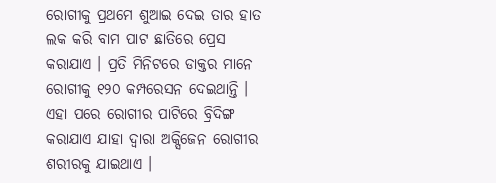ରୋଗୀକୁ ପ୍ରଥମେ ଶୁଆଇ ଦେଇ ତାର ହାତ ଲକ କରି ବାମ ପାଟ ଛାତିରେ ପ୍ରେସ କରାଯାଏ । ପ୍ରତି ମିନିଟରେ ଡାକ୍ତର ମାନେ ରୋଗୀକୁ ୧୨୦ କମ୍ପରେସନ ଦେଇଥାନ୍ତି । ଏହା ପରେ ରୋଗୀର ପାଟିରେ ବ୍ରିଦିଙ୍ଗ କରାଯାଏ ଯାହା ଦ୍ଵାରା ଅକ୍ସିଜେନ ରୋଗୀର ଶରୀରକୁ ଯାଇଥାଏ ।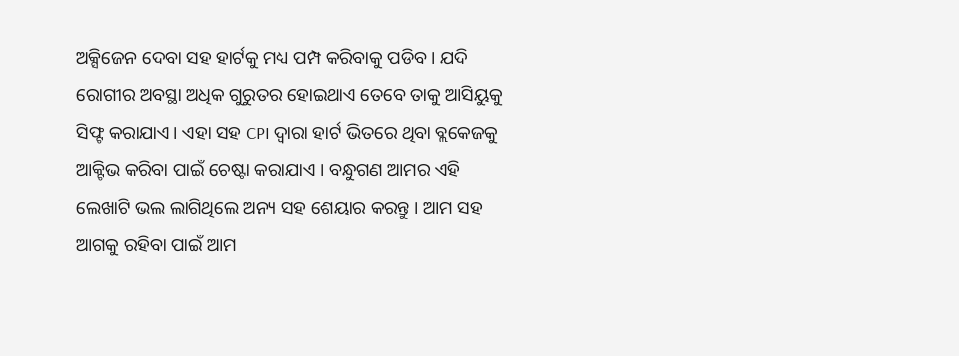ଅକ୍ସିଜେନ ଦେବା ସହ ହାର୍ଟକୁ ମଧ୍ୟ ପମ୍ପ କରିବାକୁ ପଡିବ । ଯଦି ରୋଗୀର ଅବସ୍ଥା ଅଧିକ ଗୁରୁତର ହୋଇଥାଏ ତେବେ ତାକୁ ଆସିୟୁକୁ ସିଫ୍ଟ କରାଯାଏ। ଏହା ସହ CPI ଦ୍ଵାରା ହାର୍ଟ ଭିତରେ ଥିବା ବ୍ଲକେଜକୁ ଆକ୍ଟିଭ କରିବା ପାଇଁ ଚେଷ୍ଟା କରାଯାଏ । ବନ୍ଧୁଗଣ ଆମର ଏହି ଲେଖାଟି ଭଲ ଲାଗିଥିଲେ ଅନ୍ୟ ସହ ଶେୟାର କରନ୍ତୁ । ଆମ ସହ ଆଗକୁ ରହିବା ପାଇଁ ଆମ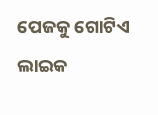ପେଜକୁ ଗୋଟିଏ ଲାଇକ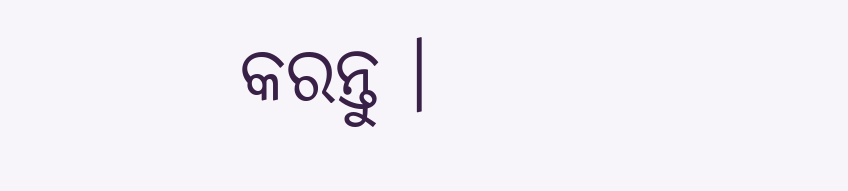କରନ୍ତୁ ।